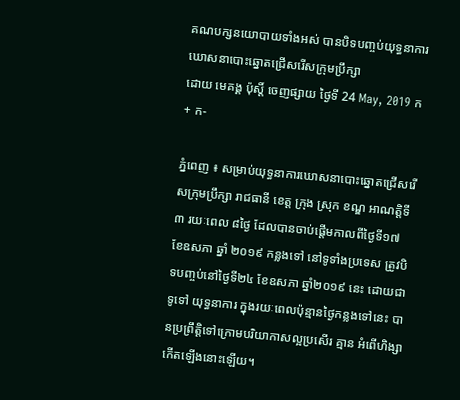គណបក្សនយោបាយទាំងអស់ បានបិទបញ្ចប់យុទ្ធនាការឃោសនាបោះឆ្នោតជ្រើសរើសក្រុមប្រឹក្សា
ដោយ មេគង្គ ប៉ុស្តិ៍ ចេញផ្សាយ ថ្ងៃទី 24 May, 2019 ក+ ក-

ភ្នំពេញ ៖ សម្រាប់យុទ្ធនាការឃោសនាបោះឆ្នោតជ្រើសរើសក្រុមប្រឹក្សា រាជធានី ខេត្ត ក្រុង ស្រុក ខណ្ឌ អាណត្តិទី៣ រយៈពេល ៨ថ្ងៃ ដែលបានចាប់ផ្តើមកាលពីថ្ងៃទី១៧ ខែឧសភា ឆ្នាំ ២០១៩ កន្លងទៅ នៅទូទាំងប្រទេស ត្រូវបិទបញ្ចប់នៅថ្ងៃទី២៤ ខែឧសភា ឆ្នាំ២០១៩ នេះ ដោយជាទូទៅ យុទ្ធនាការ ក្នុងរយៈពេលប៉ុន្មានថ្ងៃកន្លងទៅនេះ បានប្រព្រឹត្តិទៅក្រោមបរិយាកាសល្អប្រសើរ គ្មាន អំពើហិង្សាកើតឡើងនោះឡើយ។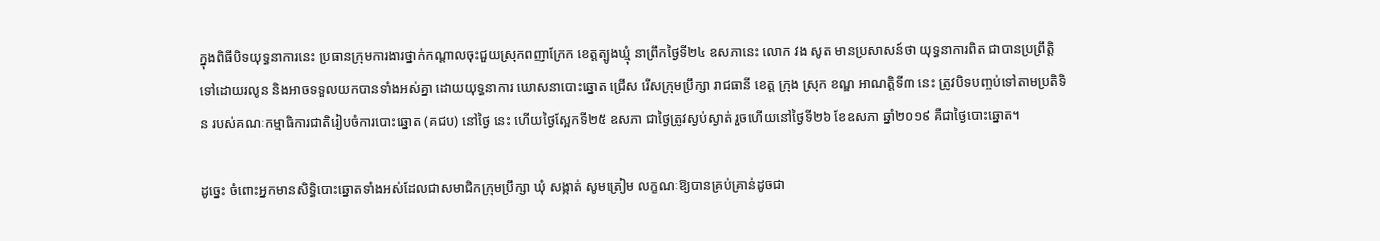ក្នុងពិធីបិទយុទ្ធនាការនេះ ប្រធានក្រុមការងារថ្នាក់កណ្តាលចុះជួយស្រុកពញាក្រែក ខេត្តត្បូងឃ្មុំ នាព្រឹកថ្ងៃទី២៤ ឧសភានេះ លោក វង សូត មានប្រសាសន៍ថា យុទ្ធនាការពិត ជាបានប្រព្រឹត្តិ ទៅដោយរលូន និងអាចទទួលយកបានទាំងអស់គ្នា ដោយយុទ្ធនាការ ឃោសនាបោះឆ្នោត ជ្រើស រើសក្រុមប្រឹក្សា រាជធានី ខេត្ត ក្រុង ស្រុក ខណ្ឌ អាណត្តិទី៣ នេះ ត្រូវបិទបញ្ចប់ទៅតាមប្រតិទិន របស់គណៈកម្មាធិការជាតិរៀបចំការបោះឆ្នោត (គជប) នៅថ្ងៃ នេះ ហើយថ្ងៃស្អែកទី២៥ ឧសភា ជាថ្ងៃត្រូវស្ងប់ស្ងាត់ រួចហើយនៅថ្ងៃទី២៦ ខែឧសភា ឆ្នាំ២០១៩ គឺជាថ្ងៃបោះឆ្នោត។

ដូច្នេះ ចំពោះអ្នកមានសិទ្ធិបោះឆ្នោតទាំងអស់ដែលជាសមាជិកក្រុមប្រឹក្សា ឃុំ សង្កាត់ សូមត្រៀម លក្ខណៈឱ្យបានគ្រប់គ្រាន់ដូចជា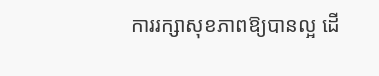ការរក្សាសុខភាពឱ្យបានល្អ ដើ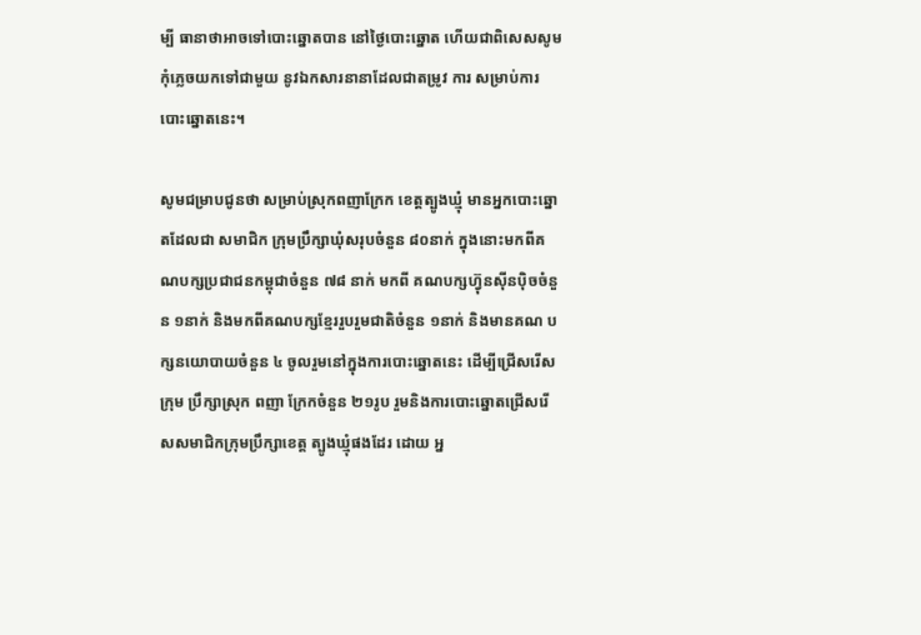ម្បី ធានាថាអាចទៅបោះឆ្នោតបាន នៅថ្ងៃបោះឆ្នោត ហើយជាពិសេសសូមកុំភ្លេចយកទៅជាមួយ នូវឯកសារនានាដែលជាតម្រូវ ការ សម្រាប់ការបោះឆ្នោតនេះ។

សូមជម្រាបជូនថា សម្រាប់ស្រុកពញាក្រែក ខេត្តត្បូងឃ្មុំ មានអ្នកបោះឆ្នោតដែលជា សមាជិក ក្រុមប្រឹក្សាឃុំសរុបចំនួន ៨០នាក់ ក្នុងនោះមកពីគណបក្សប្រជាជនកម្ពុជាចំនួន ៧៨ នាក់ មកពី គណបក្សហ៊្វុនស៊ីនប៉ិចចំនួន ១នាក់ និងមកពីគណបក្សខ្មែររួបរួមជាតិចំនួន ១នាក់ និងមានគណ បក្សនយោបាយចំនួន ៤ ចូលរួមនៅក្នុងការបោះឆ្នោតនេះ ដើម្បីជ្រើសរើសក្រុម ប្រឹក្សាស្រុក ពញា ក្រែកចំនួន ២១រូប រួមនិងការបោះឆ្នោតជ្រើសរើសសមាជិកក្រុមប្រឹក្សាខេត្ត ត្បូងឃ្មុំផងដែរ ដោយ អ្ន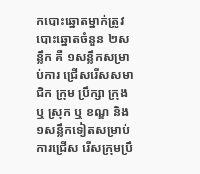កបោះឆ្នោតម្នាក់ត្រូវបោះឆ្នោតចំនួន ២សន្លឹក គឺ ១សន្លឹកសម្រាប់ការ ជ្រើសរើសសមាជិក ក្រុម ប្រឹក្សា ក្រុង ឬ ស្រុក ឬ ខណ្ឌ និង ១សន្លឹកទៀតសម្រាប់ការជ្រើស រើសក្រុមប្រឹ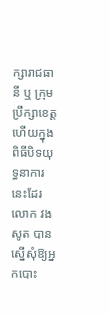ក្សារាជធានី ឬ ក្រុម ប្រឹក្សាខេត្ត ហើយក្នុងពិធីបិទយុទ្ធនាការនេះដែរ លោក វង សូត បានស្នើសុំឱ្យអ្នកបោះ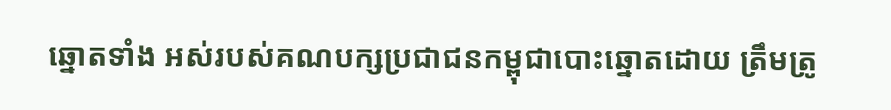ឆ្នោតទាំង អស់របស់គណបក្សប្រជាជនកម្ពុជាបោះឆ្នោតដោយ ត្រឹមត្រូ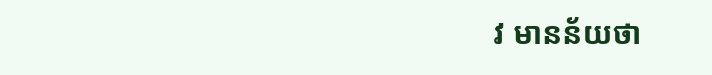វ មានន័យថា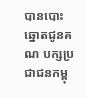បានបោះឆ្នោតជូនគណ បក្សប្រជាជនកម្ពុ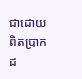ជាដោយពិតប្រាកដ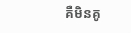គឺមិនគូ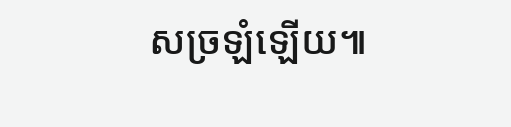សច្រឡំឡើយ៕